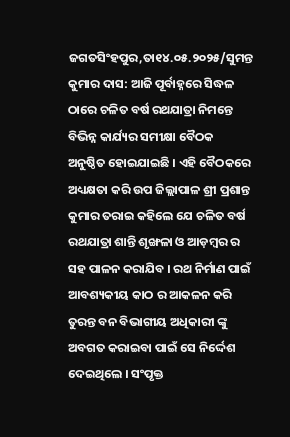ଜଗତସିଂହପୁର,ତା୧୪.୦୫.୨୦୨୫/ସୁମନ୍ତ କୁମାର ଦାସ: ଆଜି ପୂର୍ବାହ୍ନରେ ସିଦ୍ଧଳ ଠାରେ ଚଳିତ ବର୍ଷ ରଥଯାତ୍ରା ନିମନ୍ତେ ବିଭିନ୍ନ କାର୍ଯ୍ୟର ସମୀକ୍ଷା ବୈଠକ ଅନୁଷ୍ଠିତ ହୋଇଯାଇଛି । ଏହି ବୈଠକରେ ଅଧ୍ୟକ୍ଷତା କରି ଉପ ଜିଲ୍ଲାପାଳ ଶ୍ରୀ ପ୍ରଶାନ୍ତ କୁମାର ତରାଇ କହିଲେ ଯେ ଚଳିତ ବର୍ଷ ରଥଯାତ୍ରା ଶାନ୍ତି ଶୃଙ୍ଖଳା ଓ ଆଡ଼ମ୍ବର ର ସହ ପାଳନ କରାଯିବ । ରଥ ନିର୍ମାଣ ପାଇଁ ଆବଶ୍ୟକୀୟ କାଠ ର ଆକଳନ କରି ତୁରନ୍ତ ବନ ବିଭାଗୀୟ ଅଧିକାରୀ ଙ୍କୁ ଅବଗତ କରାଇବା ପାଇଁ ସେ ନିର୍ଦ୍ଦେଶ ଦେଇଥିଲେ । ସଂପୃକ୍ତ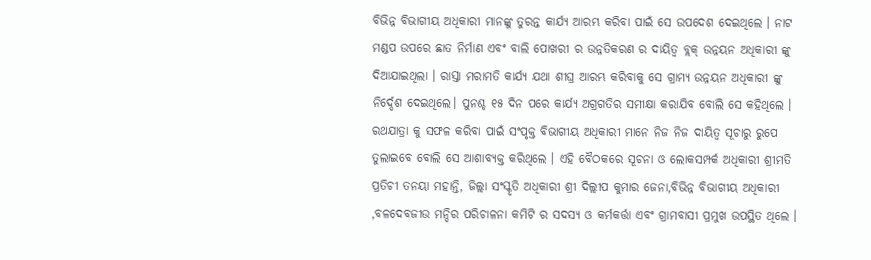ବିଭିନ୍ନ ବିଭାଗୀୟ ଅଧିକାରୀ ମାନଙ୍କୁ ତୁରନ୍ତ କାର୍ଯ୍ୟ ଆରମ୍ଭ କରିବା ପାଇଁ ସେ ଉପଦେଶ ଦେଇଥିଲେ । ନାଟ ମଣ୍ଡପ ଉପରେ ଛାତ ନିର୍ମାଣ ଏବଂ ବାଲି ପୋଖରୀ ର ଉନ୍ନତିକରଣ ର ଦାୟିତ୍ଵ ବ୍ଲକ୍ ଉନ୍ନୟନ ଅଧିକାରୀ ଙ୍କୁ ଦିଆଯାଇଥିଲା । ରାସ୍ତା ମରାମତି କାର୍ଯ୍ୟ ଯଥା ଶୀଘ୍ର ଆରମ୍ଭ କରିବାକୁ ସେ ଗ୍ରାମ୍ୟ ଉନ୍ନୟନ ଅଧିକାରୀ ଙ୍କୁ ନିର୍ଦ୍ଦେଶ ଦେଇଥିଲେ। ପୁନଶ୍ଚ ୧୫ ଦିନ ପରେ କାର୍ଯ୍ୟ ଅଗ୍ରଗତିର ସମୀକ୍ଷା କରାଯିବ ବୋଲି ସେ କହିଥିଲେ । ରଥଯାତ୍ରା କୁ ସଫଳ କରିବା ପାଇଁ ସଂପୃକ୍ତ ବିଭାଗୀୟ ଅଧିକାରୀ ମାନେ ନିଜ ନିଜ ଦାୟିତ୍ବ ସୂଚାରୁ ରୁପେ ତୁଲାଇବେ ବୋଲି ସେ ଆଶାବ୍ୟକ୍ତ କରିଥିଲେ । ଏହି ବୈଠକରେ ସୂଚନା ଓ ଲୋକସମ୍ପର୍କ ଅଧିକାରୀ ଶ୍ରୀମତି ପ୍ରତିଚୀ ତନୟା ମହାନ୍ତି, ଜିଲ୍ଲା ସଂସ୍କୃତି ଅଧିକାରୀ ଶ୍ରୀ ଦିଲ୍ଲୀପ କୁମାର ଜେନା,ବିଭିନ୍ନ ବିଭାଗୀୟ ଅଧିକାରୀ ,ବଳଦେବଜୀଉ ମନ୍ଦିର ପରିଚାଳନା କମିଟି ର ସଦସ୍ୟ ଓ କର୍ମକର୍ତ୍ତା ଏବଂ ଗ୍ରାମବାସୀ ପ୍ରମୁଖ ଉପସ୍ଥିତ ଥିଲେ ।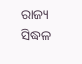ରାଜ୍ୟ
ସିଦ୍ଧଳ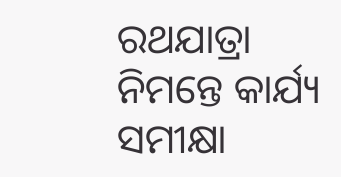ରଥଯାତ୍ରା ନିମନ୍ତେ କାର୍ଯ୍ୟ ସମୀକ୍ଷା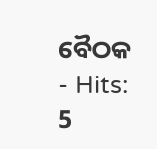ବୈଠକ
- Hits: 5